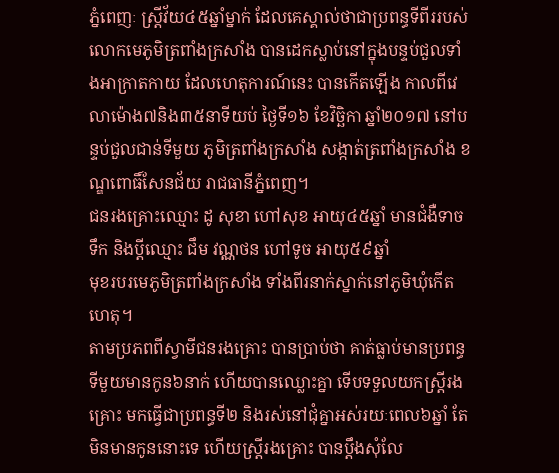ភ្នំពេញៈ ស្ត្រីវ័យ៤៥ឆ្នាំម្នាក់ ដែលគេស្គាល់ថាជាប្រពន្ធទីពីររបស់លោកមេភូមិត្រពាំងក្រសាំង បានដេកស្លាប់នៅក្នុងបន្ទប់ជួលទាំងអាក្រាតកាយ ដែលហេតុការណ៍នេះ បានកើតឡើង កាលពីវេលាម៉ោង៧និង៣៥នាទីយប់ ថ្ងៃទី១៦ ខែវិច្ឆិកា ឆ្នាំ២០១៧ នៅបន្ទប់ជួលជាន់ទីមួយ ភូមិត្រពាំងក្រសាំង សង្កាត់ត្រពាំងក្រសាំង ខណ្ឌពោធិ៍សែនជ័យ រាជធានីភ្នំពេញ។
ជនរងគ្រោះឈ្មោះ ដូ សុខា ហៅសុខ អាយុ៤៥ឆ្នាំ មានជំងឺទាចទឹក និងប្តីឈ្មោះ ជឹម វណ្ណថន ហៅទូច អាយុ៥៩ឆ្នាំ
មុខរបរមេភូមិត្រពាំងក្រសាំង ទាំងពីរនាក់ស្នាក់នៅភូមិឃុំកើតហេតុ។
តាមប្រភពពីស្វាមីជនរងគ្រោះ បានប្រាប់ថា គាត់ធ្លាប់មានប្រពន្ធទីមួយមានកូន៦នាក់ ហើយបានឈ្លោះគ្នា ទើបទទួលយកស្រ្តីរងគ្រោះ មកធ្វើជាប្រពន្ធទី២ និងរស់នៅជុំគ្នាអស់រយៈពេល៦ឆ្នាំ តែមិនមានកូននោះទេ ហើយស្រ្តីរងគ្រោះ បានប្តឹងសុំលែ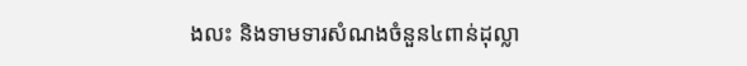ងលះ និងទាមទារសំណងចំនួន៤ពាន់ដុល្លា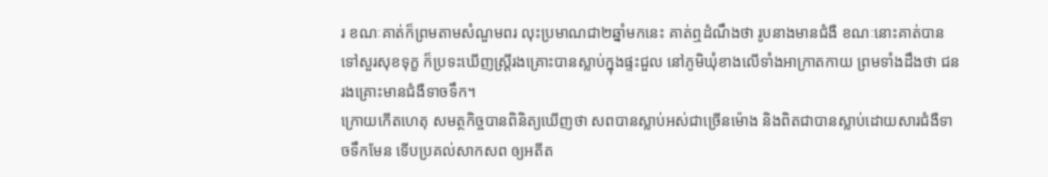រ ខណៈគាត់ក៏ព្រមតាមសំណួមពរ លុះប្រមាណជា២ឆ្នាំមកនេះ គាត់ឮដំណឹងថា រូបនាងមានជំងឺ ខណៈនោះគាត់បានទៅសួរសុខទុក្ខ ក៏ប្រទះឃើញស្រ្តីរងគ្រោះបានស្លាប់ក្នុងផ្ទះជួល នៅភូមិឃុំខាងលើទាំងអាក្រាតកាយ ព្រមទាំងដឹងថា ជនរងគ្រោះមានជំងឺទាចទឹក។
ក្រោយកើតហេតុ សមត្ថកិច្ចបានពិនិត្យឃើញថា សពបានស្លាប់អស់ជាច្រើនម៉ោង និងពិតជាបានស្លាប់ដោយសារជំងឺទាចទឹកមែន ទើបប្រគល់សាកសព ឲ្យអតីត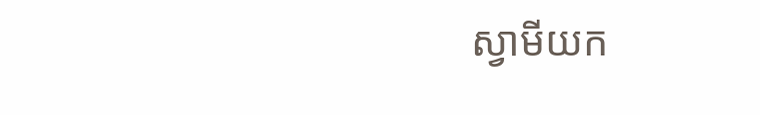ស្វាមីយក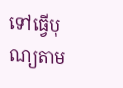ទៅធ្វើបុណ្យតាម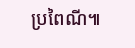ប្រពៃណី៕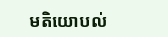មតិយោបល់